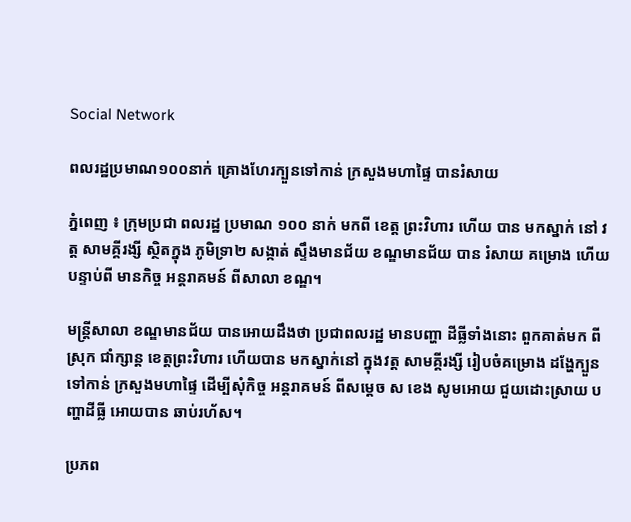Social Network

ពលរដ្ឋប្រមាណ១០០នាក់ គ្រោងហែរក្បួនទៅកាន់ ក្រសួងមហាផ្ទៃ បានរំសាយ

ភ្នំពេញ ៖ ក្រុមប្រជា ពលរដ្ឋ ប្រមាណ ១០០ នាក់ មកពី ខេត្ត ព្រះវិហារ ហើយ បាន មកស្នាក់ នៅ វត្ត សាមគ្គីរង្សី ស្ថិតក្នុង ភូមិទ្រា២ សង្កាត់ ស្ទឹងមានជ័យ ខណ្ឌមានជ័យ បាន រំសាយ គម្រោង ហើយ បន្ទាប់ពី មានកិច្ច អន្តរាគមន៍ ពីសាលា ខណ្ឌ។

មន្ត្រីសាលា ខណ្ឌមានជ័យ បានអោយដឹងថា ប្រជាពលរដ្ឋ មានបញ្ហា ដីធ្លីទាំងនោះ ពួកគាត់មក ពីស្រុក ជាំក្សាន្ត ខេត្តព្រះវិហារ ហើយបាន មកស្នាក់នៅ ក្នុងវត្ត សាមគ្គីរង្សី រៀបចំគម្រោង ដង្ហែក្បួន ទៅកាន់ ក្រសួងមហាផ្ទៃ ដើម្បីសុំកិច្ច អន្តរាគមន៍ ពីសម្តេច ស ខេង សូមអោយ ជួយដោះស្រាយ បញ្ហាដីធ្លី អោយបាន ឆាប់រហ័ស។

ប្រភព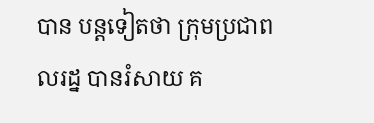បាន បន្តទៀតថា ក្រុមប្រជាពលរដ្ន បានរំសាយ គ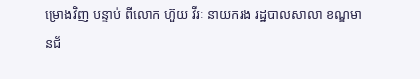ម្រោងវិញ បន្ទាប់ ពីលោក ហ៊ួយ វីរៈ នាយករង រដ្ឋបាលសាលា ខណ្ឌមានជ័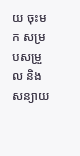យ ចុះមក សម្របសម្រួល និងសន្យាយ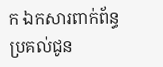ក ឯកសារពាក់ព័ន្ធ ប្រគល់ជូន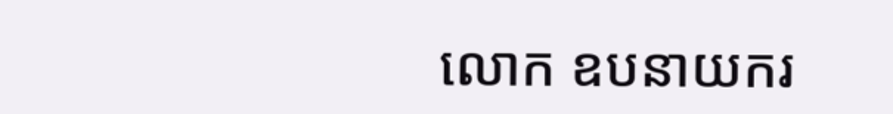លោក ឧបនាយករ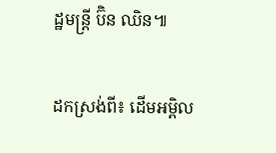ដ្ឋមន្ត្រី ប៊ិន ឈិន៕

ដកស្រង់ពី៖ ដើមអម្ពិល